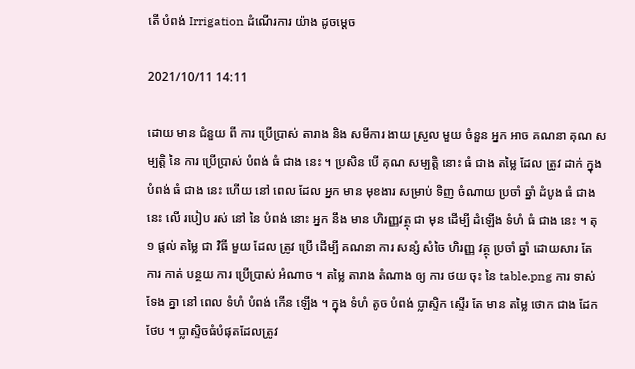តើ បំពង់ Irrigation ដំណើរការ យ៉ាង ដូចម្ដេច

2021/10/11 14:11

ដោយ មាន ជំនួយ ពី ការ ប្រើប្រាស់ តារាង និង សមីការ ងាយ ស្រួល មួយ ចំនួន អ្នក អាច គណនា គុណ សម្បត្តិ នៃ ការ ប្រើប្រាស់ បំពង់ ធំ ជាង នេះ ។ ប្រសិន បើ គុណ សម្បត្តិ នោះ ធំ ជាង តម្លៃ ដែល ត្រូវ ដាក់ ក្នុង បំពង់ ធំ ជាង នេះ ហើយ នៅ ពេល ដែល អ្នក មាន មុខងារ សម្រាប់ ទិញ ចំណាយ ប្រចាំ ឆ្នាំ ដំបូង ធំ ជាង នេះ លើ របៀប រស់ នៅ នៃ បំពង់ នោះ អ្នក នឹង មាន ហិរញ្ញវត្ថុ ជា មុន ដើម្បី ដំឡើង ទំហំ ធំ ជាង នេះ ។ តុ ១ ផ្តល់ តម្លៃ ជា វិធី មួយ ដែល ត្រូវ ប្រើ ដើម្បី គណនា ការ សន្សំ សំចៃ ហិរញ្ញ វត្ថុ ប្រចាំ ឆ្នាំ ដោយសារ តែ ការ កាត់ បន្ថយ ការ ប្រើប្រាស់ អំណាច ។ តម្លៃ តារាង តំណាង ឲ្យ ការ ថយ ចុះ នៃ table.png ការ ទាស់ទែង គ្នា នៅ ពេល ទំហំ បំពង់ កើន ឡើង ។ ក្នុង ទំហំ តូច បំពង់ ប្លាស្ទិក ស្ទើរ តែ មាន តម្លៃ ថោក ជាង ដែក ថែប ។ ប្លាស្ទិចធំបំផុតដែលត្រូវ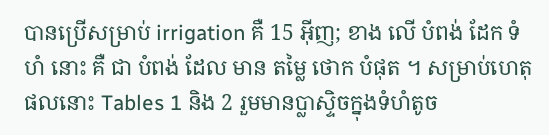បានប្រើសម្រាប់ irrigation គឺ 15 អ៊ីញ; ខាង លើ បំពង់ ដែក ទំហំ នោះ គឺ ជា បំពង់ ដែល មាន តម្លៃ ថោក បំផុត ។ សម្រាប់ហេតុផលនោះ Tables 1 និង 2 រួមមានប្លាស្ទិចក្នុងទំហំតូច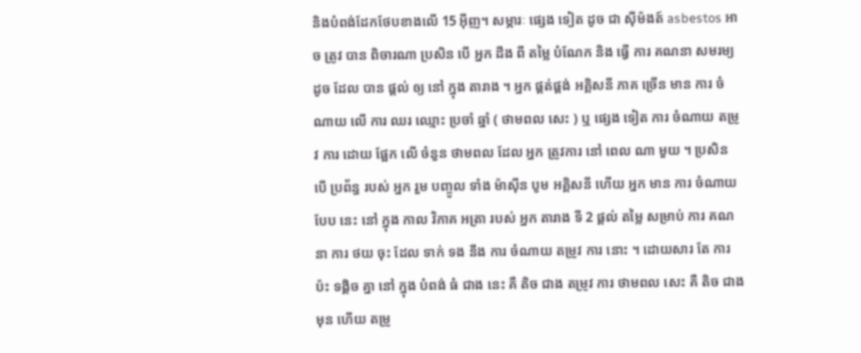និងបំពង់ដែកថែបខាងលើ 15 អ៊ីញ។ សម្ភារៈ ផ្សេង ទៀត ដូច ជា ស៊ីម៉ងត៍ asbestos អាច ត្រូវ បាន ពិចារណា ប្រសិន បើ អ្នក ដឹង ពី តម្លៃ បំណែក និង ធ្វើ ការ គណនា សមរម្យ ដូច ដែល បាន ផ្តល់ ឲ្យ នៅ ក្នុង តារាង ។ អ្នក ផ្គត់ផ្គង់ អគ្គិសនី ភាគ ច្រើន មាន ការ ចំណាយ លើ ការ ឈរ ឈ្មោះ ប្រចាំ ឆ្នាំ ( ថាមពល សេះ ) ឬ ផ្សេង ទៀត ការ ចំណាយ តម្រូវ ការ ដោយ ផ្អែក លើ ចំនួន ថាមពល ដែល អ្នក ត្រូវការ នៅ ពេល ណា មួយ ។ ប្រសិន បើ ប្រព័ន្ធ របស់ អ្នក រួម បញ្ចូល ទាំង ម៉ាស៊ីន បូម អគ្គិសនី ហើយ អ្នក មាន ការ ចំណាយ បែប នេះ នៅ ក្នុង កាល វិភាគ អត្រា របស់ អ្នក តារាង ទី 2 ផ្តល់ តម្លៃ សម្រាប់ ការ គណនា ការ ថយ ចុះ ដែល ទាក់ ទង នឹង ការ ចំណាយ តម្រូវ ការ នោះ ។ ដោយសារ តែ ការ ប៉ះ ទង្គិច គ្នា នៅ ក្នុង បំពង់ ធំ ជាង នេះ គឺ តិច ជាង តម្រូវ ការ ថាមពល សេះ គឺ តិច ជាង មុន ហើយ តម្រូ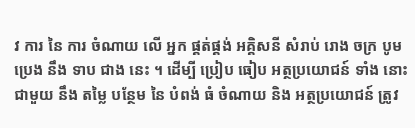វ ការ នៃ ការ ចំណាយ លើ អ្នក ផ្គត់ផ្គង់ អគ្គិសនី សំរាប់ រោង ចក្រ បូម ប្រេង នឹង ទាប ជាង នេះ ។ ដើម្បី ប្រៀប ធៀប អត្ថប្រយោជន៍ ទាំង នោះ ជាមួយ នឹង តម្លៃ បន្ថែម នៃ បំពង់ ធំ ចំណាយ និង អត្ថប្រយោជន៍ ត្រូវ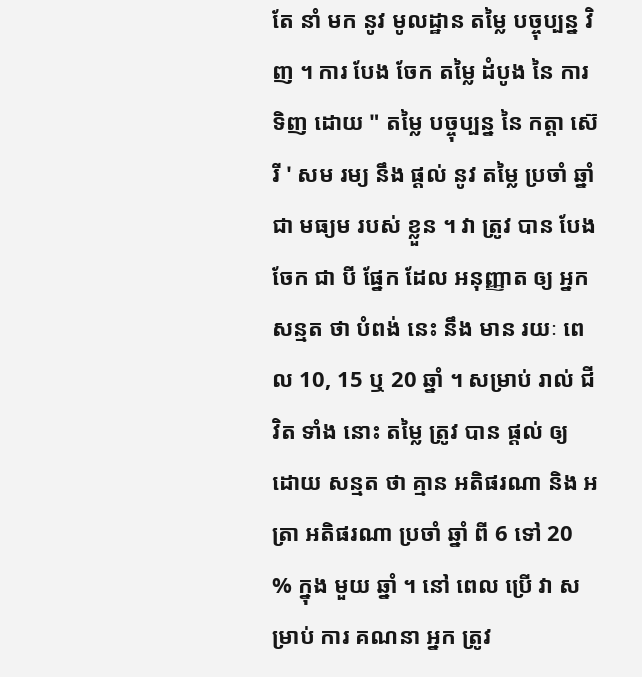តែ នាំ មក នូវ មូលដ្ឋាន តម្លៃ បច្ចុប្បន្ន វិញ ។ ការ បែង ចែក តម្លៃ ដំបូង នៃ ការ ទិញ ដោយ " តម្លៃ បច្ចុប្បន្ន នៃ កត្តា ស៊េរី ' សម រម្យ នឹង ផ្តល់ នូវ តម្លៃ ប្រចាំ ឆ្នាំ ជា មធ្យម របស់ ខ្លួន ។ វា ត្រូវ បាន បែង ចែក ជា បី ផ្នែក ដែល អនុញ្ញាត ឲ្យ អ្នក សន្មត ថា បំពង់ នេះ នឹង មាន រយៈ ពេល 10, 15 ឬ 20 ឆ្នាំ ។ សម្រាប់ រាល់ ជីវិត ទាំង នោះ តម្លៃ ត្រូវ បាន ផ្តល់ ឲ្យ ដោយ សន្មត ថា គ្មាន អតិផរណា និង អត្រា អតិផរណា ប្រចាំ ឆ្នាំ ពី 6 ទៅ 20 % ក្នុង មួយ ឆ្នាំ ។ នៅ ពេល ប្រើ វា សម្រាប់ ការ គណនា អ្នក ត្រូវ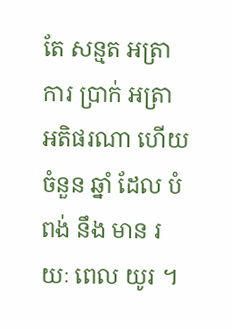តែ សន្មត អត្រា ការ ប្រាក់ អត្រា អតិផរណា ហើយ ចំនួន ឆ្នាំ ដែល បំពង់ នឹង មាន រយៈ ពេល យូរ ។